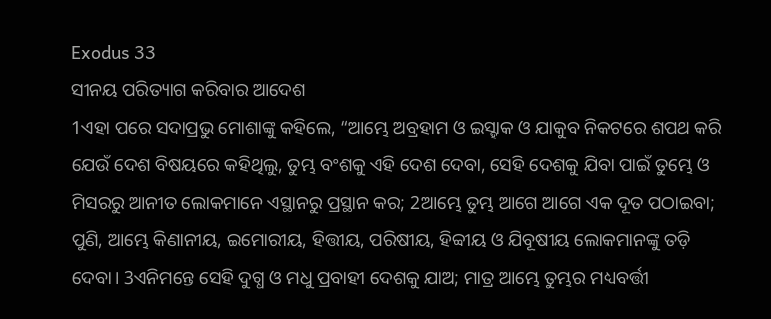Exodus 33
ସୀନୟ ପରିତ୍ୟାଗ କରିବାର ଆଦେଶ
1ଏହା ପରେ ସଦାପ୍ରଭୁ ମୋଶାଙ୍କୁ କହିଲେ, “ଆମ୍ଭେ ଅବ୍ରହାମ ଓ ଇସ୍ହାକ ଓ ଯାକୁବ ନିକଟରେ ଶପଥ କରି ଯେଉଁ ଦେଶ ବିଷୟରେ କହିଥିଲୁ, ତୁମ୍ଭ ବଂଶକୁ ଏହି ଦେଶ ଦେବା, ସେହି ଦେଶକୁ ଯିବା ପାଇଁ ତୁମ୍ଭେ ଓ ମିସରରୁ ଆନୀତ ଲୋକମାନେ ଏସ୍ଥାନରୁ ପ୍ରସ୍ଥାନ କର; 2ଆମ୍ଭେ ତୁମ୍ଭ ଆଗେ ଆଗେ ଏକ ଦୂତ ପଠାଇବା; ପୁଣି, ଆମ୍ଭେ କିଣାନୀୟ, ଇମୋରୀୟ, ହିତ୍ତୀୟ, ପରିଷୀୟ, ହିବ୍ବୀୟ ଓ ଯିବୂଷୀୟ ଲୋକମାନଙ୍କୁ ତଡ଼ି ଦେବା। 3ଏନିମନ୍ତେ ସେହି ଦୁଗ୍ଧ ଓ ମଧୁ ପ୍ରବାହୀ ଦେଶକୁ ଯାଅ; ମାତ୍ର ଆମ୍ଭେ ତୁମ୍ଭର ମଧ୍ୟବର୍ତ୍ତୀ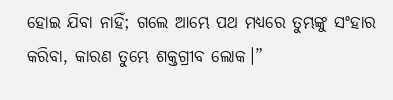ହୋଇ ଯିବା ନାହିଁ; ଗଲେ ଆମ୍ଭେ ପଥ ମଧ୍ୟରେ ତୁମ୍ଭଙ୍କୁ ସଂହାର କରିବା, କାରଣ ତୁମ୍ଭେ ଶକ୍ତଗ୍ରୀବ ଲୋକ।”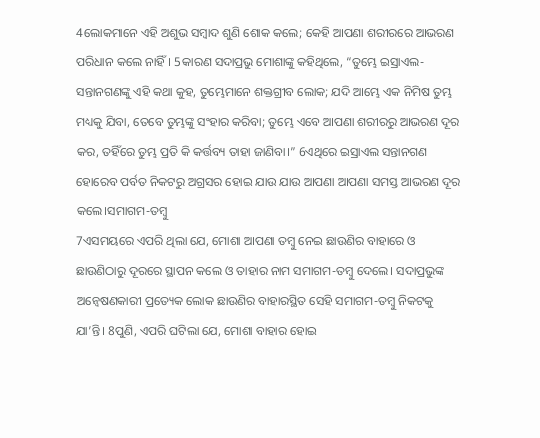4ଲୋକମାନେ ଏହି ଅଶୁଭ ସମ୍ବାଦ ଶୁଣି ଶୋକ କଲେ; କେହି ଆପଣା ଶରୀରରେ ଆଭରଣ ପରିଧାନ କଲେ ନାହିଁ। 5କାରଣ ସଦାପ୍ରଭୁ ମୋଶାଙ୍କୁ କହିଥିଲେ, “ତୁମ୍ଭେ ଇସ୍ରାଏଲ-ସନ୍ତାନଗଣଙ୍କୁ ଏହି କଥା କୁହ, ତୁମ୍ଭେମାନେ ଶକ୍ତଗ୍ରୀବ ଲୋକ; ଯଦି ଆମ୍ଭେ ଏକ ନିମିଷ ତୁମ୍ଭ ମଧ୍ୟକୁ ଯିବା, ତେବେ ତୁମ୍ଭଙ୍କୁ ସଂହାର କରିବା; ତୁମ୍ଭେ ଏବେ ଆପଣା ଶରୀରରୁ ଆଭରଣ ଦୂର କର, ତହିଁରେ ତୁମ୍ଭ ପ୍ରତି କି କର୍ତ୍ତବ୍ୟ ତାହା ଜାଣିବା।” 6ଏଥିରେ ଇସ୍ରାଏଲ ସନ୍ତାନଗଣ ହୋରେବ ପର୍ବତ ନିକଟରୁ ଅଗ୍ରସର ହୋଇ ଯାଉ ଯାଉ ଆପଣା ଆପଣା ସମସ୍ତ ଆଭରଣ ଦୂର କଲେ।ସମାଗମ-ତମ୍ବୁ
7ଏସମୟରେ ଏପରି ଥିଲା ଯେ, ମୋଶା ଆପଣା ତମ୍ବୁ ନେଇ ଛାଉଣିର ବାହାରେ ଓ ଛାଉଣିଠାରୁ ଦୂରରେ ସ୍ଥାପନ କଲେ ଓ ତାହାର ନାମ ସମାଗମ-ତମ୍ବୁ ଦେଲେ। ସଦାପ୍ରଭୁଙ୍କ ଅନ୍ୱେଷଣକାରୀ ପ୍ରତ୍ୟେକ ଲୋକ ଛାଉଣିର ବାହାରସ୍ଥିତ ସେହି ସମାଗମ-ତମ୍ବୁ ନିକଟକୁ ଯା’ନ୍ତି। 8ପୁଣି, ଏପରି ଘଟିଲା ଯେ, ମୋଶା ବାହାର ହୋଇ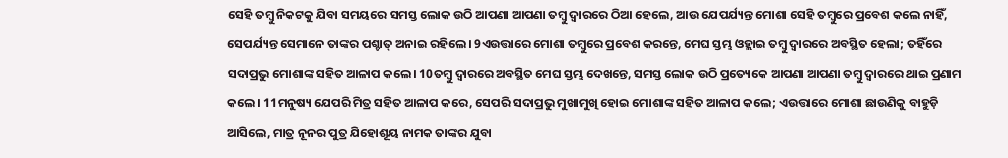ସେହି ତମ୍ବୁ ନିକଟକୁ ଯିବା ସମୟରେ ସମସ୍ତ ଲୋକ ଉଠି ଆପଣା ଆପଣା ତମ୍ବୁ ଦ୍ୱାରରେ ଠିଆ ହେଲେ, ଆଉ ଯେପର୍ଯ୍ୟନ୍ତ ମୋଶା ସେହି ତମ୍ବୁରେ ପ୍ରବେଶ କଲେ ନାହିଁ, ସେପର୍ଯ୍ୟନ୍ତ ସେମାନେ ତାଙ୍କର ପଶ୍ଚାତ୍ ଅନାଇ ରହିଲେ। 9ଏଉତ୍ତାରେ ମୋଶା ତମ୍ବୁରେ ପ୍ରବେଶ କରନ୍ତେ, ମେଘ ସ୍ତମ୍ଭ ଓହ୍ଲାଇ ତମ୍ବୁ ଦ୍ୱାରରେ ଅବସ୍ଥିତ ହେଲା; ତହିଁରେ ସଦାପ୍ରଭୁ ମୋଶାଙ୍କ ସହିତ ଆଳାପ କଲେ। 10ତମ୍ବୁ ଦ୍ୱାରରେ ଅବସ୍ଥିତ ମେଘ ସ୍ତମ୍ଭ ଦେଖନ୍ତେ, ସମସ୍ତ ଲୋକ ଉଠି ପ୍ରତ୍ୟେକେ ଆପଣା ଆପଣା ତମ୍ବୁ ଦ୍ୱାରରେ ଥାଇ ପ୍ରଣାମ କଲେ। 11ମନୁଷ୍ୟ ଯେପରି ମିତ୍ର ସହିତ ଆଳାପ କରେ, ସେପରି ସଦାପ୍ରଭୁ ମୁଖାମୁଖି ହୋଇ ମୋଶାଙ୍କ ସହିତ ଆଳାପ କଲେ; ଏଉତ୍ତାରେ ମୋଶା ଛାଉଣିକୁ ବାହୁଡ଼ି ଆସିଲେ, ମାତ୍ର ନୂନର ପୁତ୍ର ଯିହୋଶୂୟ ନାମକ ତାଙ୍କର ଯୁବା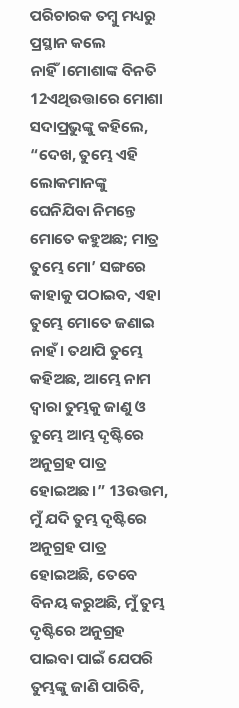ପରିଚାରକ ତମ୍ବୁ ମଧ୍ୟରୁ ପ୍ରସ୍ଥାନ କଲେ ନାହିଁ।ମୋଶାଙ୍କ ବିନତି
12ଏଥିଉତ୍ତାରେ ମୋଶା ସଦାପ୍ରଭୁଙ୍କୁ କହିଲେ, “ଦେଖ, ତୁମ୍ଭେ ଏହି ଲୋକମାନଙ୍କୁ ଘେନିଯିବା ନିମନ୍ତେ ମୋତେ କହୁଅଛ; ମାତ୍ର ତୁମ୍ଭେ ମୋ’ ସଙ୍ଗରେ କାହାକୁ ପଠାଇବ, ଏହା ତୁମ୍ଭେ ମୋତେ ଜଣାଇ ନାହଁ। ତଥାପି ତୁମ୍ଭେ କହିଅଛ, ଆମ୍ଭେ ନାମ ଦ୍ୱାରା ତୁମ୍ଭକୁ ଜାଣୁ ଓ ତୁମ୍ଭେ ଆମ୍ଭ ଦୃଷ୍ଟିରେ ଅନୁଗ୍ରହ ପାତ୍ର ହୋଇଅଛ।” 13ଉତ୍ତମ, ମୁଁ ଯଦି ତୁମ୍ଭ ଦୃଷ୍ଟିରେ ଅନୁଗ୍ରହ ପାତ୍ର ହୋଇଅଛି, ତେବେ ବିନୟ କରୁଅଛି, ମୁଁ ତୁମ୍ଭ ଦୃଷ୍ଟିରେ ଅନୁଗ୍ରହ ପାଇବା ପାଇଁ ଯେପରି ତୁମ୍ଭଙ୍କୁ ଜାଣି ପାରିବି,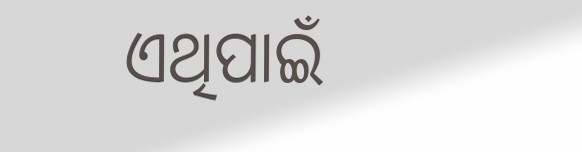ଏଥିପାଇଁ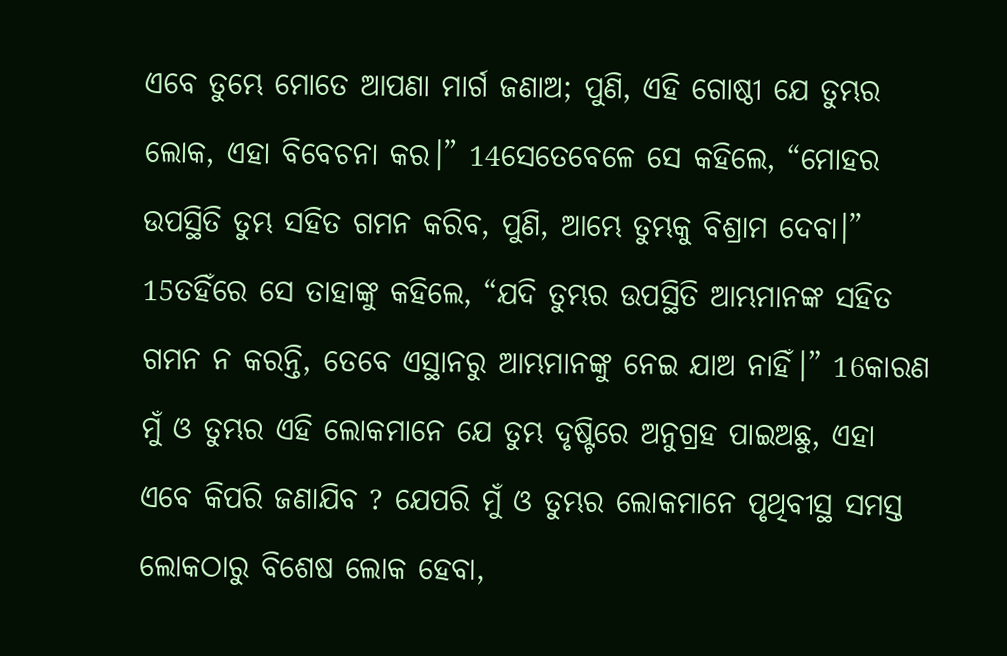ଏବେ ତୁମ୍ଭେ ମୋତେ ଆପଣା ମାର୍ଗ ଜଣାଅ; ପୁଣି, ଏହି ଗୋଷ୍ଠୀ ଯେ ତୁମ୍ଭର ଲୋକ, ଏହା ବିବେଚନା କର।” 14ସେତେବେଳେ ସେ କହିଲେ, “ମୋହର ଉପସ୍ଥିତି ତୁମ୍ଭ ସହିତ ଗମନ କରିବ, ପୁଣି, ଆମ୍ଭେ ତୁମ୍ଭକୁ ବିଶ୍ରାମ ଦେବା।” 15ତହିଁରେ ସେ ତାହାଙ୍କୁ କହିଲେ, “ଯଦି ତୁମ୍ଭର ଉପସ୍ଥିତି ଆମ୍ଭମାନଙ୍କ ସହିତ ଗମନ ନ କରନ୍ତି, ତେବେ ଏସ୍ଥାନରୁ ଆମ୍ଭମାନଙ୍କୁ ନେଇ ଯାଅ ନାହିଁ।” 16କାରଣ ମୁଁ ଓ ତୁମ୍ଭର ଏହି ଲୋକମାନେ ଯେ ତୁମ୍ଭ ଦୃଷ୍ଟିରେ ଅନୁଗ୍ରହ ପାଇଅଛୁ, ଏହା ଏବେ କିପରି ଜଣାଯିବ ? ଯେପରି ମୁଁ ଓ ତୁମ୍ଭର ଲୋକମାନେ ପୃଥିବୀସ୍ଥ ସମସ୍ତ ଲୋକଠାରୁ ବିଶେଷ ଲୋକ ହେବା,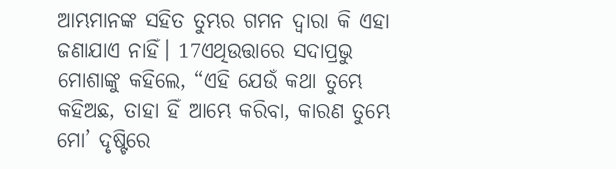ଆମ୍ଭମାନଙ୍କ ସହିତ ତୁମ୍ଭର ଗମନ ଦ୍ୱାରା କି ଏହା ଜଣାଯାଏ ନାହିଁ। 17ଏଥିଉତ୍ତାରେ ସଦାପ୍ରଭୁ ମୋଶାଙ୍କୁ କହିଲେ, “ଏହି ଯେଉଁ କଥା ତୁମ୍ଭେ କହିଅଛ, ତାହା ହିଁ ଆମ୍ଭେ କରିବା, କାରଣ ତୁମ୍ଭେ ମୋ’ ଦୃଷ୍ଟିରେ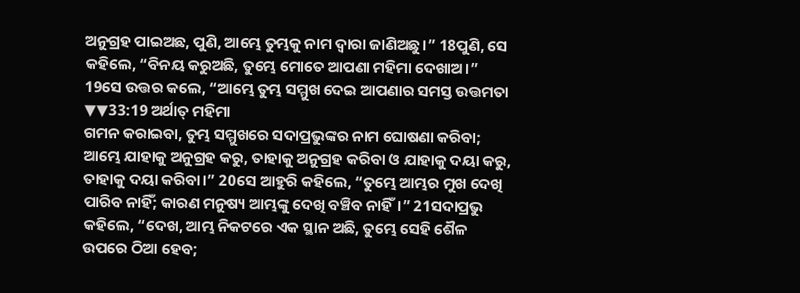ଅନୁଗ୍ରହ ପାଇଅଛ, ପୁଣି, ଆମ୍ଭେ ତୁମ୍ଭକୁ ନାମ ଦ୍ୱାରା ଜାଣିଅଛୁ।” 18ପୁଣି, ସେ କହିଲେ, “ବିନୟ କରୁଅଛି, ତୁମ୍ଭେ ମୋତେ ଆପଣା ମହିମା ଦେଖାଅ।” 19ସେ ଉତ୍ତର କଲେ, “ଆମ୍ଭେ ତୁମ୍ଭ ସମ୍ମୁଖ ଦେଇ ଆପଣାର ସମସ୍ତ ଉତ୍ତମତା ▼▼33:19 ଅର୍ଥାତ୍ ମହିମା
ଗମନ କରାଇବା, ତୁମ୍ଭ ସମ୍ମୁଖରେ ସଦାପ୍ରଭୁଙ୍କର ନାମ ଘୋଷଣା କରିବା; ଆମ୍ଭେ ଯାହାକୁ ଅନୁଗ୍ରହ କରୁ, ତାହାକୁ ଅନୁଗ୍ରହ କରିବା ଓ ଯାହାକୁ ଦୟା କରୁ, ତାହାକୁ ଦୟା କରିବା।” 20ସେ ଆହୁରି କହିଲେ, “ତୁମ୍ଭେ ଆମ୍ଭର ମୁଖ ଦେଖି ପାରିବ ନାହିଁ; କାରଣ ମନୁଷ୍ୟ ଆମ୍ଭଙ୍କୁ ଦେଖି ବଞ୍ଚିବ ନାହିଁ।” 21ସଦାପ୍ରଭୁ କହିଲେ, “ଦେଖ, ଆମ୍ଭ ନିକଟରେ ଏକ ସ୍ଥାନ ଅଛି, ତୁମ୍ଭେ ସେହି ଶୈଳ ଉପରେ ଠିଆ ହେବ;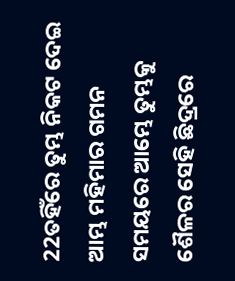22ତହିଁରେ ତୁମ୍ଭ ନିକଟ ଦେଇ ଆମ୍ଭ ମହିମାର ଗମନ ସମୟରେ ଆମ୍ଭେ ତୁମ୍ଭକୁ ଶୈଳର ସେହି ଛିଦ୍ରରେ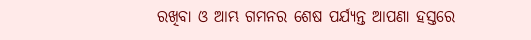ରଖିବା ଓ ଆମ୍ଭ ଗମନର ଶେଷ ପର୍ଯ୍ୟନ୍ତ ଆପଣା ହସ୍ତରେ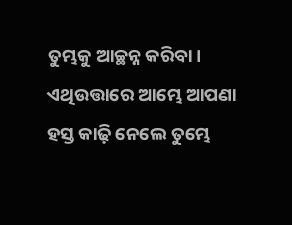ତୁମ୍ଭକୁ ଆଚ୍ଛନ୍ନ କରିବା। ଏଥିଉତ୍ତାରେ ଆମ୍ଭେ ଆପଣା ହସ୍ତ କାଢ଼ି ନେଲେ ତୁମ୍ଭେ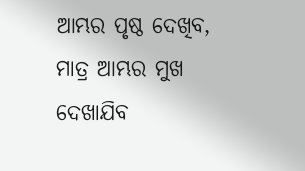ଆମ୍ଭର ପୃଷ୍ଠ ଦେଖିବ, ମାତ୍ର ଆମ୍ଭର ମୁଖ ଦେଖାଯିବ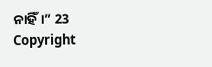ନାହିଁ।” 23
Copyright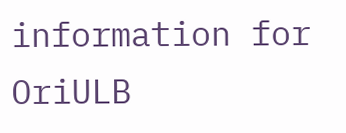information for
OriULB